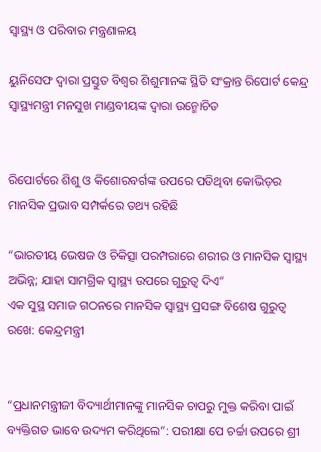ସ୍ୱାସ୍ଥ୍ୟ ଓ ପରିବାର ମନ୍ତ୍ରଣାଳୟ

ୟୁନିସେଫ ଦ୍ୱାରା ପ୍ରସ୍ତୁତ ବିଶ୍ୱର ଶିଶୁମାନଙ୍କ ସ୍ଥିତି ସଂକ୍ରାନ୍ତ ରିପୋର୍ଟ କେନ୍ଦ୍ର ସ୍ୱାସ୍ଥ୍ୟମନ୍ତ୍ରୀ ମନସୁଖ ମାଣ୍ଡବୀୟଙ୍କ ଦ୍ୱାରା ଉନ୍ମୋଚିତ


ରିପୋର୍ଟରେ ଶିଶୁ ଓ କିଶୋରବର୍ଗଙ୍କ ଉପରେ ପଡିଥିବା କୋଭିଡ୍‌ର ମାନସିକ ପ୍ରଭାବ ସମ୍ପର୍କରେ ତଥ୍ୟ ରହିଛି

“ଭାରତୀୟ ଭେଷଜ ଓ ଚିକିତ୍ସା ପରମ୍ପରାରେ ଶରୀର ଓ ମାନସିକ ସ୍ୱାସ୍ଥ୍ୟ ଅଭିନ୍ନ; ଯାହା ସାମଗ୍ରିକ ସ୍ୱାସ୍ଥ୍ୟ ଉପରେ ଗୁରୁତ୍ୱ ଦିଏ”
ଏକ ସୁସ୍ଥ ସମାଜ ଗଠନରେ ମାନସିକ ସ୍ୱାସ୍ଥ୍ୟ ପ୍ରସଙ୍ଗ ବିଶେଷ ଗୁରୁତ୍ୱ ରଖେ: କେନ୍ଦ୍ରମନ୍ତ୍ରୀ


“ପ୍ରଧାନମନ୍ତ୍ରୀଜୀ ବିଦ୍ୟାର୍ଥୀମାନଙ୍କୁ ମାନସିକ ଚାପରୁ ମୁକ୍ତ କରିବା ପାଇଁ ବ୍ୟକ୍ତିଗତ ଭାବେ ଉଦ୍ୟମ କରିଥିଲେ”: ପରୀକ୍ଷା ପେ ଚର୍ଚ୍ଚା ଉପରେ ଶ୍ରୀ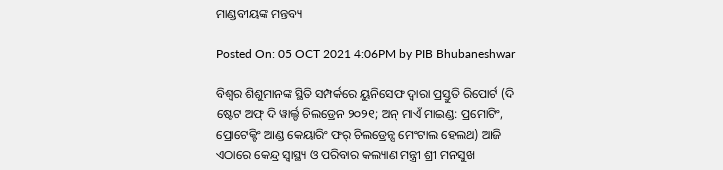ମାଣ୍ଡବୀୟଙ୍କ ମନ୍ତବ୍ୟ

Posted On: 05 OCT 2021 4:06PM by PIB Bhubaneshwar

ବିଶ୍ୱର ଶିଶୁମାନଙ୍କ ସ୍ଥିତି ସମ୍ପର୍କରେ ୟୁନିସେଫ ଦ୍ୱାରା ପ୍ରସ୍ତୁତି ରିପୋର୍ଟ (ଦି ଷ୍ଟେଟ ଅଫ୍ ଦି ୱାର୍ଲ୍ଡ ଚିଲଡ୍ରେନ ୨୦୨୧; ଅନ୍ ମାଏଁ ମାଇଣ୍ଡ: ପ୍ରମୋଟିଂ, ପ୍ରୋଟେକ୍ଟିଂ ଆଣ୍ଡ କେୟାରିଂ ଫର୍ ଚିଲଡ୍ରେନ୍ସ ମେଂଟାଲ ହେଲଥ) ଆଜି ଏଠାରେ କେନ୍ଦ୍ର ସ୍ୱାସ୍ଥ୍ୟ ଓ ପରିବାର କଲ୍ୟାଣ ମନ୍ତ୍ରୀ ଶ୍ରୀ ମନସୁଖ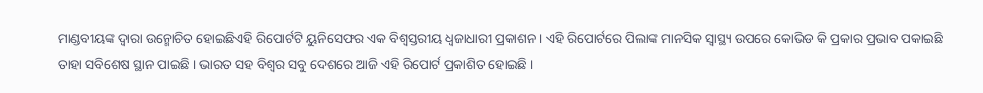ମାଣ୍ଡବୀୟଙ୍କ ଦ୍ୱାରା ଉନ୍ମୋଚିତ ହୋଇଛିଏହି ରିପୋର୍ଟଟି ୟୁନିସେଫର ଏକ ବିଶ୍ୱସ୍ତରୀୟ ଧ୍ୱଜାଧାରୀ ପ୍ରକାଶନ । ଏହି ରିପୋର୍ଟରେ ପିଲାଙ୍କ ମାନସିକ ସ୍ୱାସ୍ଥ୍ୟ ଉପରେ କୋଭିଡ କି ପ୍ରକାର ପ୍ରଭାବ ପକାଇଛି ତାହା ସବିଶେଷ ସ୍ଥାନ ପାଇଛି । ଭାରତ ସହ ବିଶ୍ୱର ସବୁ ଦେଶରେ ଆଜି ଏହି ରିପୋର୍ଟ ପ୍ରକାଶିତ ହୋଇଛି ।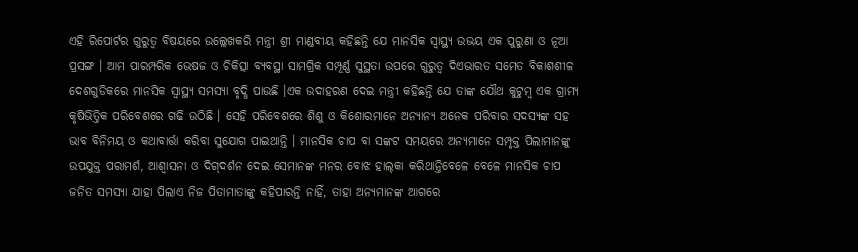ଏହି ରିପୋର୍ଟର ଗୁରୁତ୍ୱ ବିଷୟରେ ଉଲ୍ଲେଖକରି ମନ୍ତ୍ରୀ ଶ୍ରୀ ମାଣ୍ଡବୀୟ କହିଛନ୍ତି ଯେ ମାନସିକ ସ୍ୱାସ୍ଥ୍ୟ ଉଭୟ ଏକ ପୁରୁଣା ଓ ନୂଆ ପ୍ରସଙ୍ଗ । ଆମ ପାରମ୍ପରିକ ଭେଷଜ ଓ ଚିକିତ୍ସା ବ୍ୟବସ୍ଥା ସାମଗ୍ରିକ ସମ୍ପୂର୍ଣ୍ଣ ସୁସ୍ଥତା ଉପରେ ଗୁରୁତ୍ୱ ଦିଏଭାରତ ସମେତ ବିକାଶଶୀଳ ଦେଶଗୁଡିକରେ ମାନସିକ ସ୍ୱାସ୍ଥ୍ୟ ସମସ୍ୟା ବୃଦ୍ଧି ପାଉଛି ।ଏକ ଉଦାହରଣ ଦେଇ ମନ୍ତ୍ରୀ କହିଛନ୍ତି ଯେ ତାଙ୍କ ଯୌଥ କୁଟୁମ୍ବ ଏକ ଗ୍ରାମ୍ୟ କୃଷିଭିତ୍ତିକ ପରିବେଶରେ ଗଢି ଉଠିଛି । ସେହି ପରିବେଶରେ ଶିଶୁ ଓ କିଶୋରମାନେ ଅନ୍ୟାନ୍ୟ ଅନେକ ପରିବାର ସଦସ୍ୟଙ୍କ ସହ ଭାବ ବିନିମୟ ଓ କଥାବାର୍ତ୍ତା କରିବା ସୁଯୋଗ ପାଇଥାନ୍ତି । ମାନସିକ ଚାପ ବା ସଙ୍କଟ ସମୟରେ ଅନ୍ୟମାନେ ସମ୍ପୃକ୍ତ ପିଲାମାନଙ୍କୁ ଉପଯୁକ୍ତ ପରାମର୍ଶ, ଆଶ୍ୱାସନା ଓ ଦିଗ୍‌ଦର୍ଶନ ଦେଇ ସେମାନଙ୍କ ମନର ବୋଝ ହାଲ୍‌କା କରିଥାନ୍ତିବେଳେ ବେଳେ ମାନସିକ ଚାପ ଜନିତ ସମସ୍ୟା ଯାହା ପିଲାଏ ନିଜ ପିତାମାତାଙ୍କୁ କହିପାରନ୍ତି ନାହିଁ, ତାହା ଅନ୍ୟମାନଙ୍କ ଆଗରେ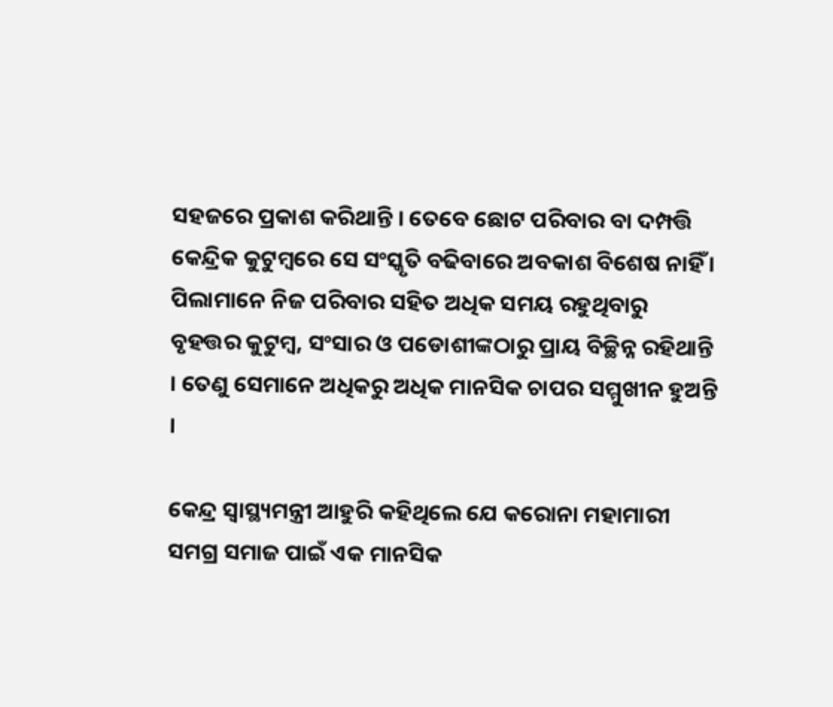ସହଜରେ ପ୍ରକାଶ କରିଥାନ୍ତି । ତେବେ ଛୋଟ ପରିବାର ବା ଦମ୍ପତ୍ତି କେନ୍ଦ୍ରିକ କୁଟୁମ୍ବରେ ସେ ସଂସ୍କୃତି ବଢିବାରେ ଅବକାଶ ବିଶେଷ ନାହିଁ । ପିଲାମାନେ ନିଜ ପରିବାର ସହିତ ଅଧିକ ସମୟ ରହୁଥିବାରୁ ବୃହତ୍ତର କୁଟୁମ୍ବ, ସଂସାର ଓ ପଡୋଶୀଙ୍କଠାରୁ ପ୍ରାୟ ବିଚ୍ଛିନ୍ନ ରହିଥାନ୍ତି । ତେଣୁ ସେମାନେ ଅଧିକରୁ ଅଧିକ ମାନସିକ ଚାପର ସମ୍ମୁଖୀନ ହୁଅନ୍ତି ।

କେନ୍ଦ୍ର ସ୍ୱାସ୍ଥ୍ୟମନ୍ତ୍ରୀ ଆହୁରି କହିଥିଲେ ଯେ କରୋନା ମହାମାରୀ ସମଗ୍ର ସମାଜ ପାଇଁ ଏକ ମାନସିକ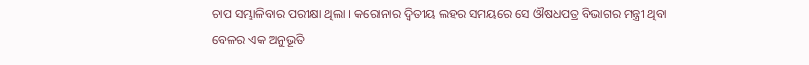ଚାପ ସମ୍ଭାଳିବାର ପରୀକ୍ଷା ଥିଲା । କରୋନାର ଦ୍ୱିତୀୟ ଲହର ସମୟରେ ସେ ଔଷଧପତ୍ର ବିଭାଗର ମନ୍ତ୍ରୀ ଥିବା ବେଳର ଏକ ଅନୁଭୂତି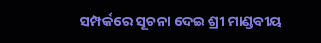ସମ୍ପର୍କରେ ସୂଚନା ଦେଇ ଶ୍ରୀ ମାଣ୍ଡବୀୟ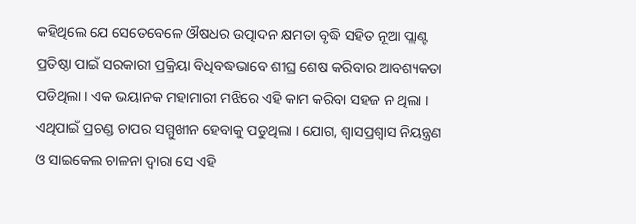କହିଥିଲେ ଯେ ସେତେବେଳେ ଔଷଧର ଉତ୍ପାଦନ କ୍ଷମତା ବୃଦ୍ଧି ସହିତ ନୂଆ ପ୍ଲାଣ୍ଟ ପ୍ରତିଷ୍ଠା ପାଇଁ ସରକାରୀ ପ୍ରକ୍ରିୟା ବିଧିବଦ୍ଧଭାବେ ଶୀଘ୍ର ଶେଷ କରିବାର ଆବଶ୍ୟକତା ପଡିଥିଲା । ଏକ ଭୟାନକ ମହାମାରୀ ମଝିରେ ଏହି କାମ କରିବା ସହଜ ନ ଥିଲା । ଏଥିପାଇଁ ପ୍ରଚଣ୍ଡ ଚାପର ସମ୍ମୁଖୀନ ହେବାକୁ ପଡୁଥିଲା । ଯୋଗ, ଶ୍ୱାସପ୍ରଶ୍ୱାସ ନିୟନ୍ତ୍ରଣ ଓ ସାଇକେଲ ଚାଳନା ଦ୍ୱାରା ସେ ଏହି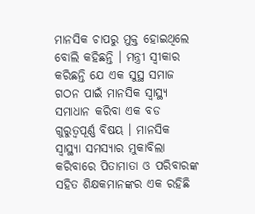ମାନସିକ ଚାପରୁ ମୁକ୍ତ ହୋଇଥିଲେ ବୋଲି କହିଛନ୍ତି । ମନ୍ତ୍ରୀ ସ୍ୱୀକାର କରିଛନ୍ତି ଯେ ଏକ ସୁସ୍ଥ ସମାଜ ଗଠନ ପାଇଁ ମାନସିକ ସ୍ୱାସ୍ଥ୍ୟ ସମାଧାନ କରିବା ଏକ ବଡ ଗୁରୁତ୍ୱପୂର୍ଣ୍ଣ ବିଷୟ । ମାନସିକ ସ୍ୱାସ୍ଥ୍ୟା ସମସ୍ୟାର ମୁକାବିଲା କରିବାରେ ପିତାମାତା ଓ ପରିବାରଙ୍କ ସହିତ ଶିକ୍ଷକମାନଙ୍କର ଏକ ରହିଛି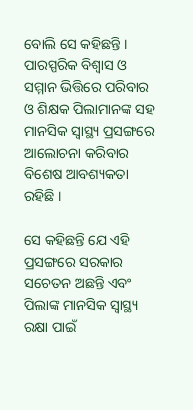ବୋଲି ସେ କହିଛନ୍ତି । ପାରସ୍ପରିକ ବିଶ୍ୱାସ ଓ ସମ୍ମାନ ଭିତ୍ତିରେ ପରିବାର ଓ ଶିକ୍ଷକ ପିଲାମାନଙ୍କ ସହ ମାନସିକ ସ୍ୱାସ୍ଥ୍ୟ ପ୍ରସଙ୍ଗରେ ଆଲୋଚନା କରିବାର ବିଶେଷ ଆବଶ୍ୟକତା ରହିଛି ।

ସେ କହିଛନ୍ତି ଯେ ଏହି ପ୍ରସଙ୍ଗରେ ସରକାର ସଚେତନ ଅଛନ୍ତି ଏବଂ ପିଲାଙ୍କ ମାନସିକ ସ୍ୱାସ୍ଥ୍ୟ ରକ୍ଷା ପାଇଁ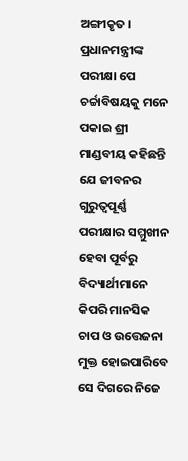ଅଙ୍ଗୀକୃତ । ପ୍ରଧାନମନ୍ତ୍ରୀଙ୍କ ପରୀକ୍ଷା ପେ ଚର୍ଚ୍ଚାବିଷୟକୁ ମନେ ପକାଇ ଶ୍ରୀ ମାଣ୍ଡବୀୟ କହିଛନ୍ତି ଯେ ଜୀବନର ଗୁରୁତ୍ୱପୂର୍ଣ୍ଣ ପରୀକ୍ଷାର ସମ୍ମୁଖୀନ ହେବା ପୂର୍ବରୁ ବିଦ୍ୟାର୍ଥୀମାନେ କିପରି ମାନସିକ ଚାପ ଓ ଉତ୍ତେଜନା ମୁକ୍ତ ହୋଇପାରିବେ ସେ ଦିଗରେ ନିଜେ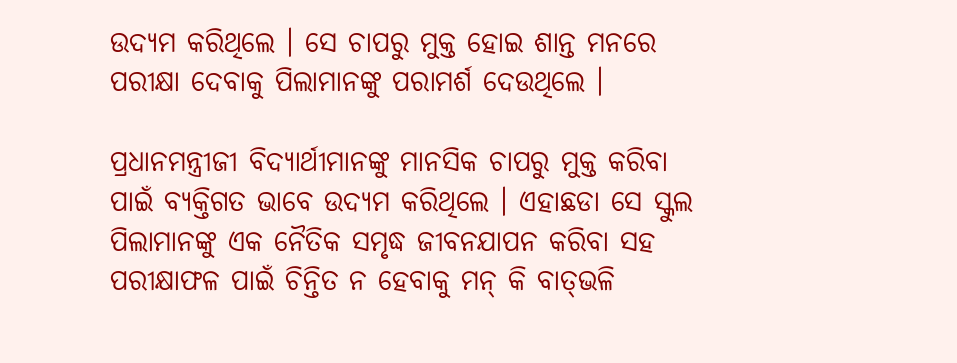ଉଦ୍ୟମ କରିଥିଲେ । ସେ ଚାପରୁ ମୁକ୍ତ ହୋଇ ଶାନ୍ତ ମନରେ ପରୀକ୍ଷା ଦେବାକୁ ପିଲାମାନଙ୍କୁ ପରାମର୍ଶ ଦେଉଥିଲେ ।

ପ୍ରଧାନମନ୍ତ୍ରୀଜୀ ବିଦ୍ୟାର୍ଥୀମାନଙ୍କୁ ମାନସିକ ଚାପରୁ ମୁକ୍ତ କରିବା ପାଇଁ ବ୍ୟକ୍ତିଗତ ଭାବେ ଉଦ୍ୟମ କରିଥିଲେ । ଏହାଛଡା ସେ ସ୍କୁଲ ପିଲାମାନଙ୍କୁ ଏକ ନୈତିକ ସମୃଦ୍ଧ ଜୀବନଯାପନ କରିବା ସହ ପରୀକ୍ଷାଫଳ ପାଇଁ ଚିନ୍ତିତ ନ ହେବାକୁ ମନ୍ କି ବାତ୍‌ଭଳି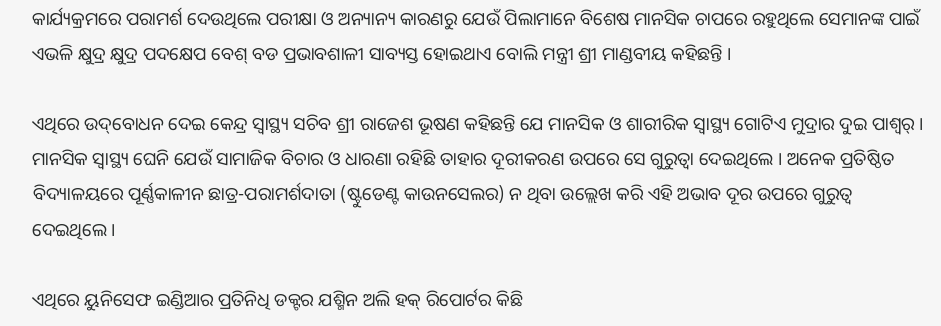କାର୍ଯ୍ୟକ୍ରମରେ ପରାମର୍ଶ ଦେଉଥିଲେ ପରୀକ୍ଷା ଓ ଅନ୍ୟାନ୍ୟ କାରଣରୁ ଯେଉଁ ପିଲାମାନେ ବିଶେଷ ମାନସିକ ଚାପରେ ରହୁଥିଲେ ସେମାନଙ୍କ ପାଇଁ ଏଭଳି କ୍ଷୁଦ୍ର କ୍ଷୁଦ୍ର ପଦକ୍ଷେପ ବେଶ୍ ବଡ ପ୍ରଭାବଶାଳୀ ସାବ୍ୟସ୍ତ ହୋଇଥାଏ ବୋଲି ମନ୍ତ୍ରୀ ଶ୍ରୀ ମାଣ୍ଡବୀୟ କହିଛନ୍ତି ।

ଏଥିରେ ଉଦ୍‌ବୋଧନ ଦେଇ କେନ୍ଦ୍ର ସ୍ୱାସ୍ଥ୍ୟ ସଚିବ ଶ୍ରୀ ରାଜେଶ ଭୂଷଣ କହିଛନ୍ତି ଯେ ମାନସିକ ଓ ଶାରୀରିକ ସ୍ୱାସ୍ଥ୍ୟ ଗୋଟିଏ ମୁଦ୍ରାର ଦୁଇ ପାଶ୍ୱର୍ । ମାନସିକ ସ୍ୱାସ୍ଥ୍ୟ ଘେନି ଯେଉଁ ସାମାଜିକ ବିଚାର ଓ ଧାରଣା ରହିଛି ତାହାର ଦୂରୀକରଣ ଉପରେ ସେ ଗୁରୁ‌ତ୍ୱା ଦେଇଥିଲେ । ଅନେକ ପ୍ରତିଷ୍ଠିତ ବିଦ୍ୟାଳୟରେ ପୂର୍ଣ୍ଣକାଳୀନ ଛାତ୍ର-ପରାମର୍ଶଦାତା (ଷ୍ଟୁଡେଣ୍ଟ କାଉନସେଲର) ନ ଥିବା ଉଲ୍ଲେଖ କରି ଏହି ଅଭାବ ଦୂର ଉପରେ ଗୁରୁତ୍ୱ ଦେଇଥିଲେ ।

ଏଥିରେ ୟୁନିସେଫ ଇଣ୍ଡିଆର ପ୍ରତିନିଧି ଡକ୍ଟର ଯଶ୍ମିନ ଅଲି ହକ୍ ରିପୋର୍ଟର କିଛି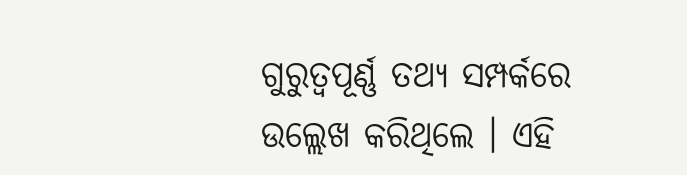ଗୁରୁତ୍ୱପୂର୍ଣ୍ଣ ତଥ୍ୟ ସମ୍ପର୍କରେ ଉଲ୍ଲେଖ କରିଥିଲେ । ଏହି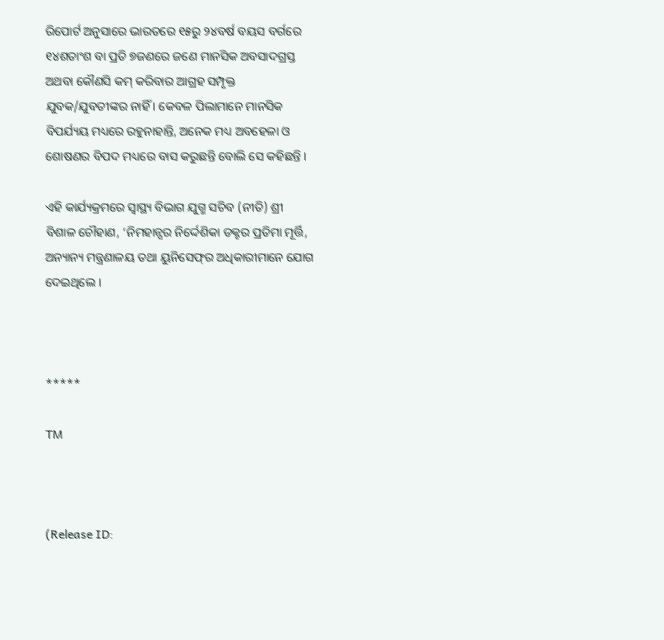ରିପୋର୍ଟ ଅନୁସାରେ ଭାରତରେ ୧୫ରୁ ୨୪ବର୍ଷ ବୟସ ବର୍ଗରେ ୧୪ଶତାଂଶ ବା ପ୍ରତି ୭ଜଣରେ ଜଣେ ମାନସିକ ଅବସାଦଗ୍ରସ୍ତ ଅଥବା କୌଣସି କମ୍ କରିବାର ଆଗ୍ରହ ସମ୍ପୃକ୍ତ ଯୁବକ/ଯୁବତୀଙ୍କର ନାହିଁ । କେବଳ ପିଲାମାନେ ମାନସିକ ବିପର୍ଯ୍ୟୟ ମଧ୍ୟରେ ରହୁନାହାନ୍ତି, ଅନେକ ମଧ୍ୟ ଅବହେଳା ଓ ଶୋଷଣର ବିପଦ ମଧ୍ୟରେ ବାସ କରୁଛନ୍ତି ବୋଲି ସେ କହିଛନ୍ତି ।

ଏହି କାର୍ଯ୍ୟକ୍ରମରେ ସ୍ୱାସ୍ଥ୍ୟ ବିଭାଗ ଯୁଗ୍ମ ସଚିବ (ନୀତି) ଶ୍ରୀ ବିଶାଳ ଚୌହାଣ, ‘ନିମହାନ୍ସର ନିର୍ଦ୍ଦେଶିକା ଡକ୍ଟର ପ୍ରତିମା ମୂର୍ତ୍ତି, ଅନ୍ୟାନ୍ୟ ମନ୍ତ୍ରଣାଳୟ ତଥା ୟୁନିସେଫ୍‌ର ଅଧିକାରୀମାନେ ଯୋଗ ଦେଇଥିଲେ ।



*****

TM



(Release ID: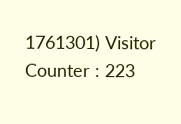1761301) Visitor Counter : 223